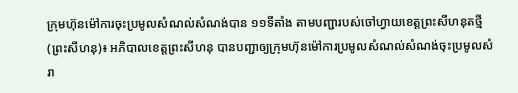ក្រុមហ៊ុនម៉ៅការចុះប្រមូលសំណល់សំណង់បាន ១១ទីតាំង តាមបញ្ជារបស់ចៅហ្វាយខេត្តព្រះសីហនុតថ្មី
(ព្រះសីហនុ)៖ អភិបាលខេត្តព្រះសីហនុ បានបញ្ជាឲ្យក្រុមហ៊ុនម៉ៅការប្រមូលសំណល់សំណង់ចុះប្រមូលសំរា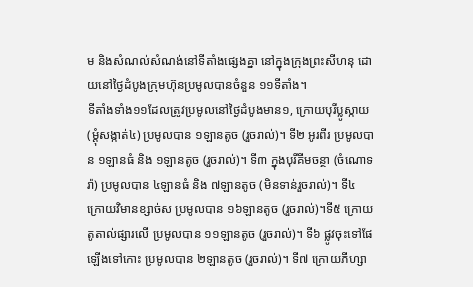ម និងសំណល់សំណង់នៅទីតាំងផ្សេងគ្នា នៅក្នុងក្រុងព្រះសីហនុ ដោយនៅថ្ងៃដំបូងក្រុមហ៊ុនប្រមូលបានចំនួន ១១ទីតាំង។
ទីតាំងទាំង១១ដែលត្រូវប្រមូលនៅថ្ងៃដំបូងមាន១, ក្រោយបុរីប្លូស្កាយ (ម្ដុំសង្កាត់៤) ប្រមូលបាន ១ឡានតូច (រួចរាល់)។ ទី២ អូរពីរ ប្រមូលបាន ១ឡានធំ និង ១ឡានតូច (រួចរាល់)។ ទី៣ ក្នុងបុរីគីមចន្ថា (ចំណោទរ៉ា) ប្រមូលបាន ៤ឡានធំ និង ៧ឡានតូច (មិនទាន់រួចរាល់)។ ទី៤ ក្រោយវិមានខ្សាច់ស ប្រមូលបាន ១៦ឡានតូច (រួចរាល់)។ទី៥ ក្រោយតូតាល់ផ្សារលើ ប្រមូលបាន ១១ឡានតូច (រួចរាល់)។ ទី៦ ផ្លូវចុះទៅផែឡើងទៅកោះ ប្រមូលបាន ២ឡានតូច (រួចរាល់)។ ទី៧ ក្រោយភីហ្សា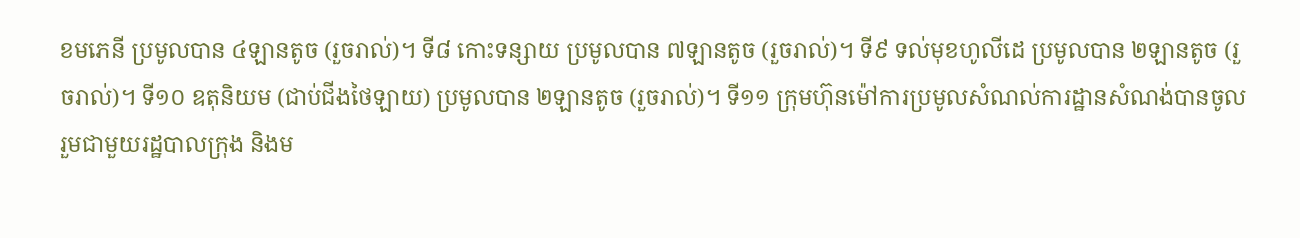ខមភេនី ប្រមូលបាន ៤ឡានតូច (រួចរាល់)។ ទី៨ កោះទន្សាយ ប្រមូលបាន ៧ឡានតូច (រួចរាល់)។ ទី៩ ទល់មុខហូលីដេ ប្រមូលបាន ២ឡានតូច (រួចរាល់)។ ទី១០ ឧតុនិយម (ជាប់ជីងថៃឡាយ) ប្រមូលបាន ២ឡានតូច (រួចរាល់)។ ទី១១ ក្រុមហ៊ុនម៉ៅការប្រមូលសំណល់ការដ្ឋានសំណង់បានចូលរួមជាមួយរដ្ឋបាលក្រុង និងម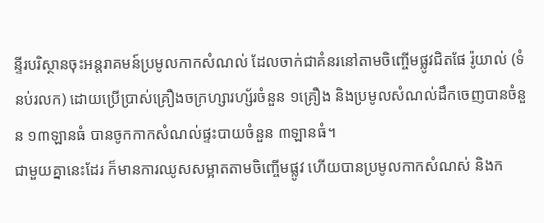ន្ទីរបរិស្ថានចុះអន្តរាគមន៍ប្រមូលកាកសំណល់ ដែលចាក់ជាគំនរនៅតាមចិញ្ចើមផ្លូវជិតផែ រ៉ូយាល់ (ទំនប់រលក) ដោយប្រើប្រាស់គ្រឿងចក្រហ្សារហ្ស័រចំនួន ១គ្រឿង និងប្រមូលសំណល់ដឹកចេញបានចំនួន ១៣ឡានធំ បានចូកកាកសំណល់ផ្ទះបាយចំនួន ៣ឡានធំ។
ជាមួយគ្នានេះដែរ ក៏មានការឈូសសម្អាតតាមចិញ្ចើមផ្លូវ ហើយបានប្រមូលកាកសំណស់ និងក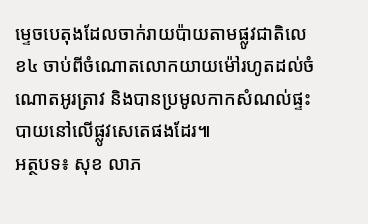ម្ទេចបេតុងដែលចាក់រាយប៉ាយតាមផ្លូវជាតិលេខ៤ ចាប់ពីចំណោតលោកយាយម៉ៅរហូតដល់ចំណោតអូរត្រាវ និងបានប្រមូលកាកសំណល់ផ្ទះបាយនៅលើផ្លូវសេតេផងដែរ៕
អត្ថបទ៖ សុខ លាភ